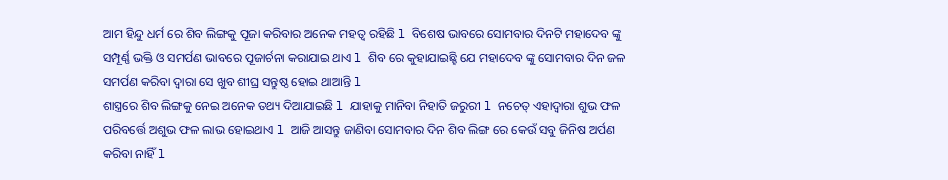ଆମ ହିନ୍ଦୁ ଧର୍ମ ରେ ଶିବ ଲିଙ୍ଗକୁ ପୂଜା କରିବାର ଅନେକ ମହତ୍ୱ ରହିଛି l ବିଶେଷ ଭାବରେ ସୋମବାର ଦିନଟି ମହାଦେବ ଙ୍କୁ ସମ୍ପୂର୍ଣ୍ଣ ଭକ୍ତି ଓ ସମର୍ପଣ ଭାବରେ ପୂଜାର୍ଚନା କରାଯାଇ ଥାଏ l ଶିବ ରେ କୁହାଯାଇଛ୍ହି ଯେ ମହାଦେବ ଙ୍କୁ ସୋମବାର ଦିନ ଜଳ ସମର୍ପଣ କରିବା ଦ୍ୱାରା ସେ ଖୁବ ଶୀଘ୍ର ସନ୍ତୁଷ୍ଠ ହୋଇ ଥାଆନ୍ତି l
ଶାସ୍ତ୍ରରେ ଶିବ ଲିଙ୍ଗକୁ ନେଇ ଅନେକ ତଥ୍ୟ ଦିଆଯାଇଛି l ଯାହାକୁ ମାନିବା ନିହାତି ଜରୁରୀ l ନଚେତ୍ ଏହାଦ୍ୱାରା ଶୁଭ ଫଳ ପରିବର୍ତ୍ତେ ଅଶୁଭ ଫଳ ଲାଭ ହୋଇଥାଏ l ଆଜି ଆସନ୍ତୁ ଜାଣିବା ସୋମବାର ଦିନ ଶିବ ଲିଙ୍ଗ ରେ କେଉଁ ସବୁ ଜିନିଷ ଅର୍ପଣ କରିବା ନାହିଁ l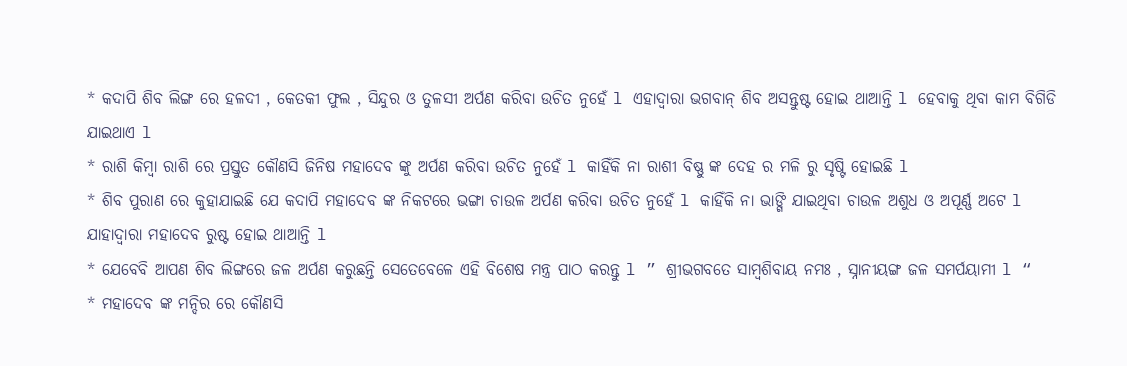* କଦାପି ଶିବ ଲିଙ୍ଗ ରେ ହଳଦୀ , କେତକୀ ଫୁଲ , ସିନ୍ଦୁର ଓ ତୁଳସୀ ଅର୍ପଣ କରିବା ଉଚିତ ନୁହେଁ l ଏହାଦ୍ୱାରା ଭଗବାନ୍ ଶିବ ଅସନ୍ତୁଷ୍ଟ ହୋଇ ଥାଆନ୍ତି l ହେବାକୁ ଥିବା କାମ ବିଗିଡି ଯାଇଥାଏ l
* ରାଶି କିମ୍ବା ରାଶି ରେ ପ୍ରସ୍ତୁତ କୌଣସି ଜିନିଷ ମହାଦେବ ଙ୍କୁ ଅର୍ପଣ କରିବା ଉଚିତ ନୁହେଁ l କାହିଁକି ନା ରାଶୀ ବିଷ୍ଣୁ ଙ୍କ ଦେହ ର ମଳି ରୁ ସୃଷ୍ଟି ହୋଇଛି l
* ଶିବ ପୁରାଣ ରେ କୁହାଯାଇଛି ଯେ କଦାପି ମହାଦେବ ଙ୍କ ନିକଟରେ ଭଙ୍ଗା ଚାଉଳ ଅର୍ପଣ କରିବା ଉଚିତ ନୁହେଁ l କାହିଁକି ନା ଭାଙ୍ଗି ଯାଇଥିବା ଚାଉଳ ଅଶୁଧ ଓ ଅପୂର୍ଣ୍ଣ ଅଟେ l ଯାହାଦ୍ୱାରା ମହାଦେବ ରୁଷ୍ଟ ହୋଇ ଥାଆନ୍ତି l
* ଯେବେବି ଆପଣ ଶିବ ଲିଙ୍ଗରେ ଜଳ ଅର୍ପଣ କରୁଛନ୍ତି ସେତେବେଳେ ଏହି ବିଶେଷ ମନ୍ତ୍ର ପାଠ କରନ୍ତୁ l ” ଶ୍ରୀଭଗବତେ ସାମ୍ବଶିବାୟ ନମଃ , ସ୍ନାନୀୟଙ୍ଗ ଜଳ ସମର୍ପୟାମୀ l “
* ମହାଦେବ ଙ୍କ ମନ୍ଦିର ରେ କୌଣସି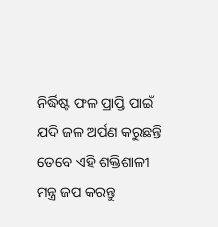ନିର୍ଦ୍ଧିଷ୍ଟ ଫଳ ପ୍ରାପ୍ତି ପାଇଁ ଯଦି ଜଳ ଅର୍ପଣ କରୁଛନ୍ତି ତେବେ ଏହି ଶକ୍ତିଶାଳୀ ମନ୍ତ୍ର ଜପ କରନ୍ତୁ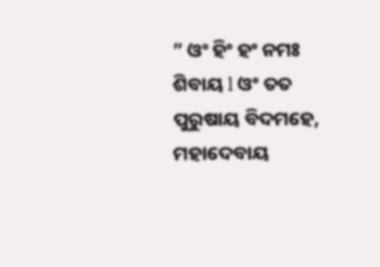” ଓଂ ହିଂ ହଂ ନମଃ ଶିବାୟ l ଓଂ ତତ ପୁରୁଷାୟ ବିଦମହେ, ମହାଦେବାୟ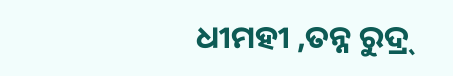ଧୀମହୀ ,ତନ୍ନ ରୁଦ୍ର୍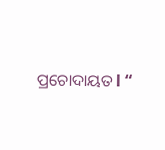ପ୍ରଚୋଦାୟତ l “